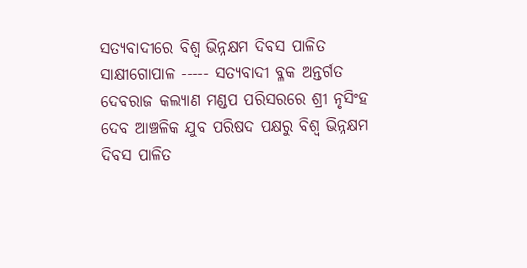ସତ୍ୟବାଦୀରେ ବିଶ୍ୱ ଭିନ୍ନକ୍ଷମ ଦିବସ ପାଳିତ
ସାକ୍ଷୀଗୋପାଳ ----- ସତ୍ୟବାଦୀ ବ୍ଳକ ଅନ୍ତର୍ଗତ ଦେବରାଜ କଲ୍ୟାଣ ମଣ୍ଡପ ପରିସରରେ ଶ୍ରୀ ନୃସିଂହ ଦେବ ଆଞ୍ଚଳିକ ଯୁବ ପରିଷଦ ପକ୍ଷରୁ ବିଶ୍ୱ ଭିନ୍ନକ୍ଷମ ଦିବସ ପାଳିତ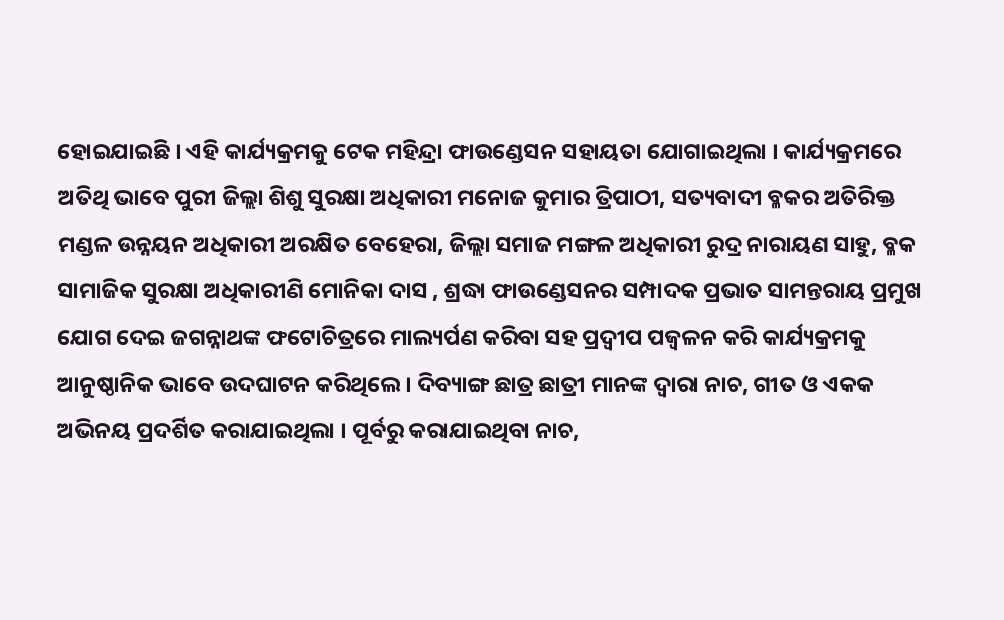ହୋଇଯାଇଛି । ଏହି କାର୍ଯ୍ୟକ୍ରମକୁ ଟେକ ମହିନ୍ଦ୍ରା ଫାଉଣ୍ଡେସନ ସହାୟତା ଯୋଗାଇଥିଲା । କାର୍ଯ୍ୟକ୍ରମରେ ଅତିଥି ଭାବେ ପୁରୀ ଜିଲ୍ଲା ଶିଶୁ ସୁରକ୍ଷା ଅଧିକାରୀ ମନୋଜ କୁମାର ତ୍ରିପାଠୀ, ସତ୍ୟବାଦୀ ବ୍ଳକର ଅତିରିକ୍ତ ମଣ୍ଡଳ ଉନ୍ନୟନ ଅଧିକାରୀ ଅରକ୍ଷିତ ବେହେରା, ଜିଲ୍ଲା ସମାଜ ମଙ୍ଗଳ ଅଧିକାରୀ ରୁଦ୍ର ନାରାୟଣ ସାହୁ, ବ୍ଳକ ସାମାଜିକ ସୁରକ୍ଷା ଅଧିକାରୀଣି ମୋନିକା ଦାସ , ଶ୍ରଦ୍ଧା ଫାଉଣ୍ଡେସନର ସମ୍ପାଦକ ପ୍ରଭାତ ସାମନ୍ତରାୟ ପ୍ରମୁଖ ଯୋଗ ଦେଇ ଜଗନ୍ନାଥଙ୍କ ଫଟୋଚିତ୍ରରେ ମାଲ୍ୟର୍ପଣ କରିବା ସହ ପ୍ରଦ୍ୱୀପ ପଜ୍ୱଳନ କରି କାର୍ଯ୍ୟକ୍ରମକୁ ଆନୁଷ୍ଠାନିକ ଭାବେ ଉଦଘାଟନ କରିଥିଲେ । ଦିବ୍ୟାଙ୍ଗ ଛାତ୍ର ଛାତ୍ରୀ ମାନଙ୍କ ଦ୍ୱାରା ନାଚ, ଗୀତ ଓ ଏକକ ଅଭିନୟ ପ୍ରଦର୍ଶିତ କରାଯାଇଥିଲା । ପୂର୍ବରୁ କରାଯାଇଥିବା ନାଚ,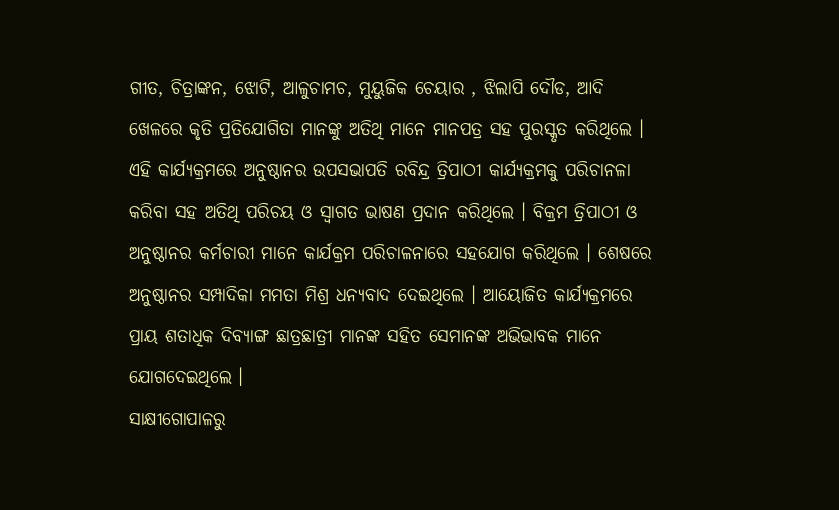ଗୀତ, ଚିତ୍ରାଙ୍କନ, ଝୋଟି, ଆଳୁଚାମଚ, ମୁୟୁଜିକ ଚେୟାର , ଝିଲାପି ଦୌଡ, ଆଦି ଖେଳରେ କୃତି ପ୍ରତିଯୋଗିତା ମାନଙ୍କୁ ଅତିଥି ମାନେ ମାନପତ୍ର ସହ ପୁରସ୍କୃତ କରିଥିଲେ । ଏହି କାର୍ଯ୍ୟକ୍ରମରେ ଅନୁଷ୍ଠାନର ଉପସଭାପତି ରବିନ୍ଦ୍ର ତ୍ରିପାଠୀ କାର୍ଯ୍ୟକ୍ରମକୁ ପରିଚାନଳା କରିବା ସହ ଅତିଥି ପରିଚୟ ଓ ସ୍ୱାଗତ ଭାଷଣ ପ୍ରଦାନ କରିଥିଲେ । ବିକ୍ରମ ତ୍ରିପାଠୀ ଓ ଅନୁଷ୍ଠାନର କର୍ମଚାରୀ ମାନେ କାର୍ଯକ୍ରମ ପରିଚାଳନାରେ ସହଯୋଗ କରିଥିଲେ । ଶେଷରେ ଅନୁଷ୍ଠାନର ସମ୍ପାଦିକା ମମତା ମିଶ୍ର ଧନ୍ୟବାଦ ଦେଇଥିଲେ । ଆୟୋଜିତ କାର୍ଯ୍ୟକ୍ରମରେ ପ୍ରାୟ ଶତାଧିକ ଦିବ୍ୟାଙ୍ଗ ଛାତ୍ରଛାତ୍ରୀ ମାନଙ୍କ ସହିତ ସେମାନଙ୍କ ଅଭିଭାବକ ମାନେ ଯୋଗଦେଇଥିଲେ ।
ସାକ୍ଷୀଗୋପାଳରୁ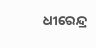ଧୀରେନ୍ଦ୍ର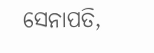ସେନାପତି,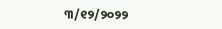୩/୧୨/୨୦୨୨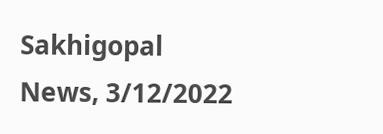Sakhigopal News, 3/12/2022